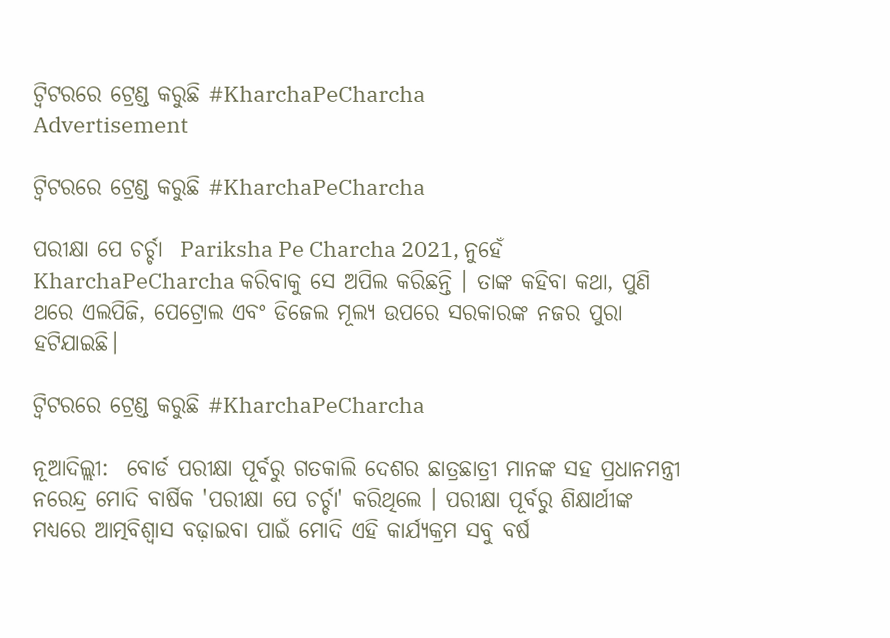ଟ୍ୱିଟରରେ ଟ୍ରେଣ୍ଡ କରୁଛି #KharchaPeCharcha
Advertisement

ଟ୍ୱିଟରରେ ଟ୍ରେଣ୍ଡ କରୁଛି #KharchaPeCharcha

ପରୀକ୍ଷା ପେ ଚର୍ଚ୍ଚା  Pariksha Pe Charcha 2021, ନୁହେଁ KharchaPeCharcha କରିବାକୁ ସେ ଅପିଲ କରିଛନ୍ତି । ତାଙ୍କ କହିବା କଥା, ପୁଣି ଥରେ ଏଲପିଜି, ପେଟ୍ରୋଲ ଏବଂ ଡିଜେଲ ମୂଲ୍ୟ ଉପରେ ସରକାରଙ୍କ ନଜର ପୁରା ହଟିଯାଇଛି।

ଟ୍ୱିଟରରେ ଟ୍ରେଣ୍ଡ କରୁଛି #KharchaPeCharcha

ନୂଆଦିଲ୍ଲୀ:  ବୋର୍ଡ ପରୀକ୍ଷା ପୂର୍ବରୁ ଗତକାଲି ଦେଶର ଛାତ୍ରଛାତ୍ରୀ ମାନଙ୍କ ସହ ପ୍ରଧାନମନ୍ତ୍ରୀ ନରେନ୍ଦ୍ର ମୋଦି ବାର୍ଷିକ 'ପରୀକ୍ଷା ପେ ଚର୍ଚ୍ଚା' କରିଥିଲେ । ପରୀକ୍ଷା ପୂର୍ବରୁ ଶିକ୍ଷାର୍ଥୀଙ୍କ ମଧ୍ୟରେ ଆତ୍ମବିଶ୍ୱାସ ବଢ଼ାଇବା ପାଇଁ ମୋଦି ଏହି କାର୍ଯ୍ୟକ୍ରମ ସବୁ ବର୍ଷ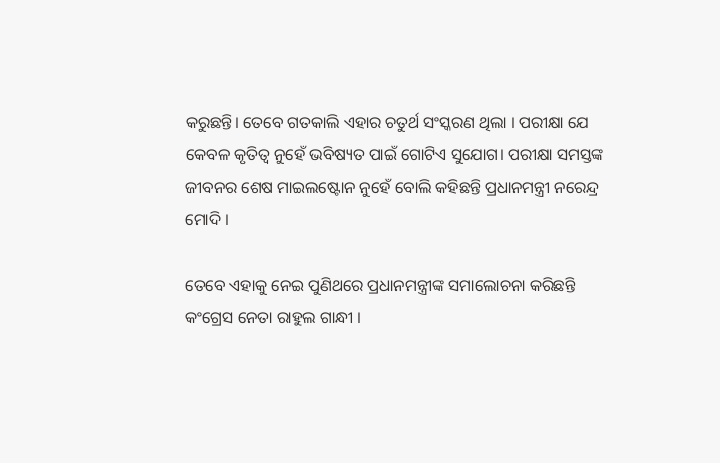କରୁଛନ୍ତି। ତେବେ ଗତକାଲି ଏହାର ଚତୁର୍ଥ ସଂସ୍କରଣ ଥିଲା । ପରୀକ୍ଷା ଯେ କେବଳ କୃତିତ୍ୱ ନୁହେଁ ଭବିଷ୍ୟତ ପାଇଁ ଗୋଟିଏ ସୁଯୋଗ। ପରୀକ୍ଷା ସମସ୍ତଙ୍କ ଜୀବନର ଶେଷ ମାଇଲଷ୍ଟୋନ ନୁହେଁ ବୋଲି କହିଛନ୍ତି ପ୍ରଧାନମନ୍ତ୍ରୀ ନରେନ୍ଦ୍ର ମୋଦି ।

ତେବେ ଏହାକୁ ନେଇ ପୁଣିଥରେ ପ୍ରଧାନମନ୍ତ୍ରୀଙ୍କ ସମାଲୋଚନା କରିଛନ୍ତି କଂଗ୍ରେସ ନେତା ରାହୁଲ ଗାନ୍ଧୀ ।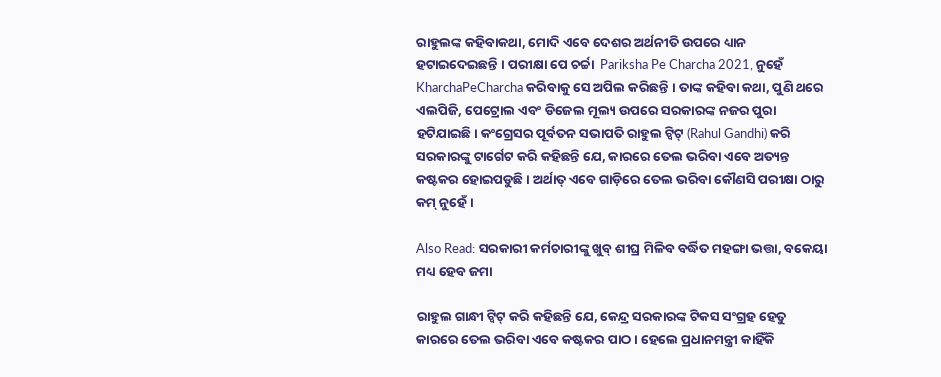ରାହୁଲଙ୍କ କହିବାକଥା, ମୋଦି ଏବେ ଦେଶର ଅର୍ଥନୀତି ଉପରେ ଧ୍ୟାନ ହଟାଇଦେଇଛନ୍ତି । ପରୀକ୍ଷା ପେ ଚର୍ଚ୍ଚା  Pariksha Pe Charcha 2021, ନୁହେଁ KharchaPeCharcha କରିବାକୁ ସେ ଅପିଲ କରିଛନ୍ତି । ତାଙ୍କ କହିବା କଥା, ପୁଣି ଥରେ ଏଲପିଜି, ପେଟ୍ରୋଲ ଏବଂ ଡିଜେଲ ମୂଲ୍ୟ ଉପରେ ସରକାରଙ୍କ ନଜର ପୁରା ହଟିଯାଇଛି। କଂଗ୍ରେସର ପୂର୍ବତନ ସଭାପତି ରାହୁଲ ଟ୍ୱିଟ୍ (Rahul Gandhi) କରି ସରକାରଙ୍କୁ ଟାର୍ଗେଟ କରି କହିଛନ୍ତି ଯେ, କାରରେ ତେଲ ଭରିବା ଏବେ ଅତ୍ୟନ୍ତ କଷ୍ଟକର ହୋଇପଡୁଛି । ଅର୍ଥାତ୍ ଏବେ ଗାଡ଼ିରେ ତେଲ ଭରିବା କୌଣସି ପରୀକ୍ଷା ଠାରୁ କମ୍ ନୁହେଁ ।

Also Read: ସରକାରୀ କର୍ମଚାରୀଙ୍କୁ ଖୁବ୍ ଶୀଘ୍ର ମିଳିବ ବର୍ଦ୍ଧିତ ମହଙ୍ଗା ଭତ୍ତା, ବକେୟା ମଧ୍ୟ ହେବ ଜମା

ରାହୁଲ ଗାନ୍ଧୀ ଟ୍ୱିଟ୍ କରି କହିଛନ୍ତି ଯେ, କେନ୍ଦ୍ର ସରକାରଙ୍କ ଟିକସ ସଂଗ୍ରହ ହେତୁ କାରରେ ତେଲ ଭରିବା ଏବେ କଷ୍ଟକର ପାଠ। ହେଲେ ପ୍ରଧାନମନ୍ତ୍ରୀ କାହିଁକି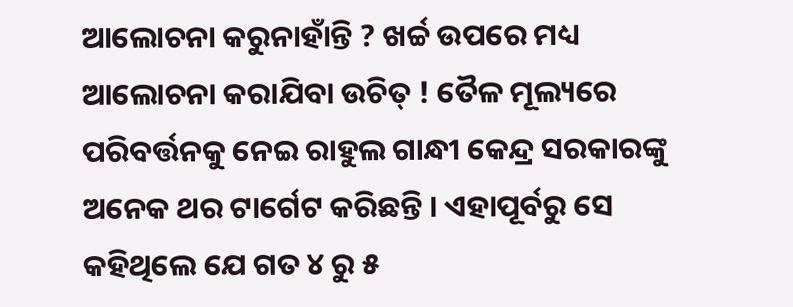ଆଲୋଚନା କରୁନାହାଁନ୍ତି ? ଖର୍ଚ୍ଚ ଉପରେ ମଧ୍ୟ ଆଲୋଚନା କରାଯିବା ଉଚିତ୍ ! ତୈଳ ମୂଲ୍ୟରେ ପରିବର୍ତ୍ତନକୁ ନେଇ ରାହୁଲ ଗାନ୍ଧୀ କେନ୍ଦ୍ର ସରକାରଙ୍କୁ ଅନେକ ଥର ଟାର୍ଗେଟ କରିଛନ୍ତି । ଏହାପୂର୍ବରୁ ସେ କହିଥିଲେ ଯେ ଗତ ୪ ରୁ ୫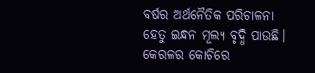ବର୍ଷର ଅର୍ଥନୈତିକ ପରିଚାଳନା ହେତୁ ଇନ୍ଧନ ମୂଲ୍ୟ ବୃଦ୍ଧି ପାଉଛି। କେରଳର କୋଚିରେ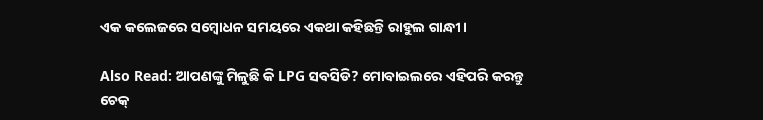ଏକ କଲେଜରେ ସମ୍ବୋଧନ ସମୟରେ ଏକଥା କହିଛନ୍ତି ରାହୁଲ ଗାନ୍ଧୀ ।

Also Read: ଆପଣଙ୍କୁ ମିଳୁଛି କି LPG ସବସିଡି? ମୋବାଇଲରେ ଏହିପରି କରନ୍ତୁ ଚେକ୍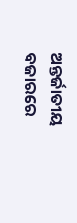ଅନ୍ତର୍ଜାତୀୟ ବଜାରରେ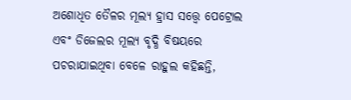ଅଶୋଧିତ ତୈଳର ମୂଲ୍ୟ ହ୍ରାସ ସତ୍ତ୍ୱେ ପେଟ୍ରୋଲ ଏବଂ ଡିଜେଲର ମୂଲ୍ୟ ବୃଦ୍ଧି ବିଷୟରେ ପଚରାଯାଇଥିବା ବେଳେ ରାହୁଲ କହିଛନ୍ତି,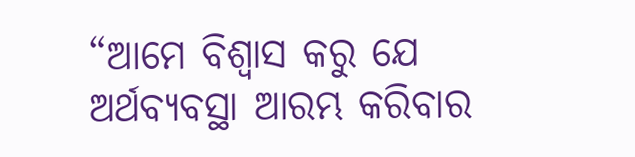“ଆମେ ବିଶ୍ୱାସ କରୁ ଯେ ଅର୍ଥବ୍ୟବସ୍ଥା ଆରମ୍ଭ କରିବାର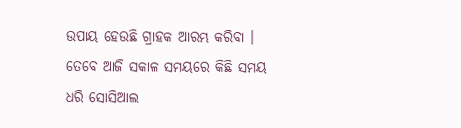ଉପାୟ ହେଉଛି ଗ୍ରାହକ ଆରମ୍ଭ କରିବା । ତେବେ ଆଜି ସକାଳ ସମୟରେ କିଛି ସମୟ ଧରି ସୋସିଆଲ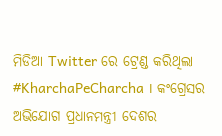ମିଡିଆ Twitter ରେ ଟ୍ରେଣ୍ଡ କରିଥିଲା #KharchaPeCharcha । କଂଗ୍ରେସର ଅଭିଯୋଗ ପ୍ରଧାନମନ୍ତ୍ରୀ ଦେଶର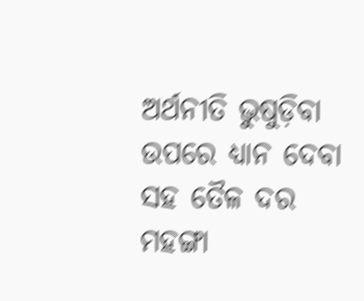ଅର୍ଥନୀତି ଭୁଷୁଡ଼ିବା ଉପରେ ଧ୍ୟାନ ଦେବା ସହ ତୈଳ ଦର ମହଙ୍ଗା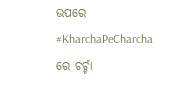ଉପରେ  #KharchaPeCharcha ରେ ଚର୍ଚ୍ଚା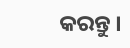କରନ୍ତୁ ।